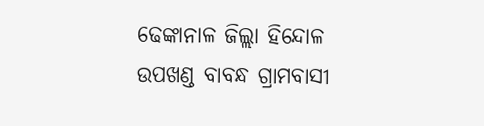ଢେଙ୍କାନାଳ ଜିଲ୍ଲା ହିନ୍ଦୋଳ ଉପଖଣ୍ଡ ବାବନ୍ଧ ଗ୍ରାମବାସୀ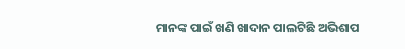ମାନଙ୍କ ପାଇଁ ଖଣି ଖାଦାନ ପାଲଟିଛି ଅଭିଶାପ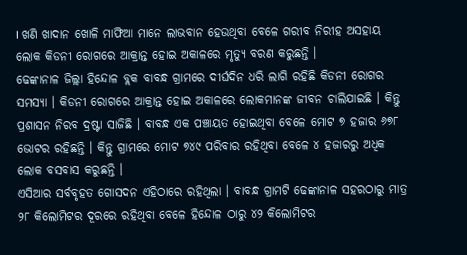। ଖଣି ଖାଦାନ ଖୋଳି ମାଫିଆ ମାନେ ଲାଭବାନ ହେଉଥିବା ବେଳେ ଗରୀବ ନିରୀହ ଅସହାୟ ଲୋକ କିଡନୀ ରୋଗରେ ଆକ୍ରାନ୍ତ ହୋଇ ଅକାଳରେ ମୃତ୍ୟୁ ବରଣ କରୁଛନ୍ତି ।
ଢେଙ୍କାନାଳ ଜିଲ୍ଲା ହିନ୍ଦୋଳ ବ୍ଲକ ବାବନ୍ଧ ଗ୍ରାମରେ ଦୀର୍ଘଦିନ ଧରି ଲାଗି ରହିଛି କିଡନୀ ରୋଗର ସମସ୍ୟା । କିଡନୀ ରୋଗରେ ଆକ୍ରାନ୍ତ ହୋଇ ଅକାଳରେ ଲୋକମାନଙ୍କ ଜୀବନ ଚାଲିଯାଇଛି । କିନ୍ତୁ ପ୍ରଶାସନ ନିରବ ଦ୍ରଷ୍ଟା ସାଜିଛି । ବାବନ୍ଧ ଏକ ପଞ୍ଚାୟତ ହୋଇଥିବା ବେଳେ ମୋଟ ୭ ହଜାର ୬୭୮ ଭୋଟର ରହିଛନ୍ତି । କିନ୍ତୁ ଗ୍ରାମରେ ମୋଟ ୭୪୯ ପରିବାର ରହିଥିବା ବେଳେ ୪ ହଜାରରୁ ଅଧିକ ଲୋକ ବସବାସ କରୁଛନ୍ତି ।
ଏସିଆର ସର୍ବବୃହତ ଗୋସଦନ ଏହିଠାରେ ରହିଥିଲା । ବାବନ୍ଧ ଗ୍ରାମଟି ଢେଙ୍କାନାଳ ସହରଠାରୁ ମାତ୍ର ୨୮ କିଲୋମିଟର ଦୂରରେ ରହିଥିବା ବେଳେ ହିନ୍ଦୋଳ ଠାରୁ ୪୨ କିଲୋମିଟର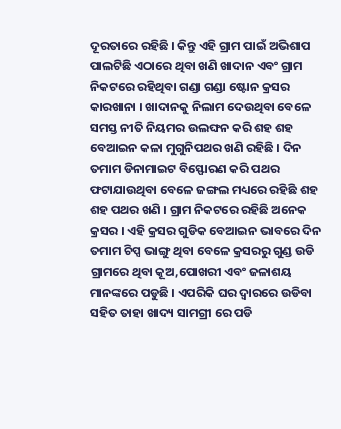ଦୂରତାରେ ରହିଛି । କିନ୍ତୁ ଏହି ଗ୍ରାମ ପାଇଁ ଅଭିଶାପ ପାଲଟିଛି ଏଠାରେ ଥିବା ଖଣି ଖାଦାନ ଏବଂ ଗ୍ରାମ ନିକଟରେ ରହିଥିବା ଗଣ୍ଡା ଗଣ୍ଡା ଷ୍ଟୋନ କ୍ରସର କାରଖାନା । ଖାଦାନକୁ ନିଲାମ ଦେଉଥିବା ବେଳେ ସମସ୍ତ ନୀତି ନିୟମର ଉଲଙ୍ଘନ କରି ଶହ ଶହ ବେଆଇନ କଳା ମୁଗୁନିପଥର ଖଣି ରହିଛି । ଦିନ ତମାମ ଡିନାମାଇଟ ବିସ୍ଫୋରଣ କରି ପଥର ଫଟାଯାଉଥିବା ବେଳେ ଜଙ୍ଗଲ ମଧ୍ୟରେ ରହିଛି ଶହ ଶହ ପଥର ଖଣି । ଗ୍ରାମ ନିକଟରେ ରହିଛି ଅନେକ କ୍ରସର । ଏହି କ୍ରସର ଗୁଡିକ ବେଆଇନ ଭାବରେ ଦିନ ତମାମ ଚିପ୍ସ ଭାଙ୍ଗୁ ଥିବା ବେଳେ କ୍ରସରରୁ ଗୁଣ୍ଡ ଉଡି ଗ୍ରାମରେ ଥିବା କୂଅ,ପୋଖରୀ ଏବଂ ଜଳାଶୟ ମାନଙ୍କରେ ପଡୁଛି । ଏପରିକି ଘର ଦ୍ୱାରରେ ଉଡିବା ସହିତ ତାହା ଖାଦ୍ୟ ସାମଗ୍ରୀ ରେ ପଡି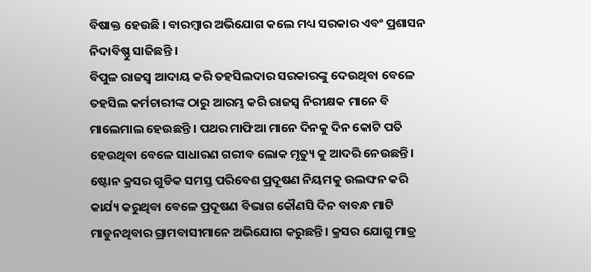ବିଷାକ୍ତ ହେଉଛି । ବାରମ୍ବାର ଅଭିଯୋଗ କଲେ ମଧ୍ୟ ସରକାର ଏବଂ ପ୍ରଶାସନ ନିଦାବିଷ୍ଣୁ ସାଜିଛନ୍ତି ।
ବିପୁଳ ରାଜସ୍ୱ ଆଦାୟ କରି ତହସିଲଦାର ସରକାରଙ୍କୁ ଦେଉଥିବା ବେଳେ ତହସିଲ କର୍ମଚାରୀଙ୍କ ଠାରୁ ଆରମ୍ଭ କରି ରାଜସ୍ୱ ନିରୀକ୍ଷକ ମାନେ ବି ମାଲେମାଲ ହେଉଛନ୍ତି । ପଥର ମାଫିଆ ମାନେ ଦିନକୁ ଦିନ କୋଟି ପତି ହେଉଥିବା ବେଳେ ସାଧାରଣ ଗରୀବ ଲୋକ ମୃତ୍ୟୁ କୁ ଆଦରି ନେଉଛନ୍ତି । ଷ୍ଟୋନ କ୍ରସର ଗୁଡିକ ସମସ୍ତ ପରିବେଶ ପ୍ରଦୂଷଣ ନିୟମକୁ ଉଲଙ୍ଘନ କରି କାର୍ଯ୍ୟ କରୁଥିବା ବେଳେ ପ୍ରଦୂଷଣ ବିଭାଗ କୌଣସି ଦିନ ବାବନ୍ଧ ମାଟି ମାଡୁନଥିବାର ଗ୍ରାମବାସୀମାନେ ଅଭିଯୋଗ କରୁଛନ୍ତି । କ୍ରସର ଯୋଗୁ ମାତ୍ର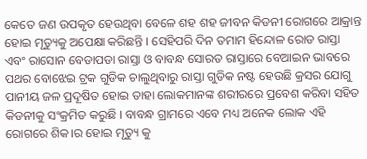କେତେ ଜଣ ଉପକୃତ ହେଉଥିବା ବେଳେ ଶହ ଶହ ଜୀବନ କିଡନୀ ରୋଗରେ ଆକ୍ରାନ୍ତ ହୋଇ ମୃତ୍ୟୁକୁ ଅପେକ୍ଷା କରିଛନ୍ତି । ସେହିପରି ଦିନ ତମାମ ହିନ୍ଦୋଳ ରୋଡ ରାସ୍ତା ଏବଂ ରାସୋନ ବେଡାପଡା ରାସ୍ତା ଓ ବାବନ୍ଧ ସୋରତ ରାସ୍ତାରେ ବେଆଇନ ଭାବରେ ପଥର ବୋଝେଇ ଟ୍ରକ ଗୁଡିକ ଚାଲୁଥିବାରୁ ରାସ୍ତା ଗୁଡିକ ନଷ୍ଟ ହେଉଛି କ୍ରସର ଯୋଗୁ ପାନୀୟ ଜଳ ପ୍ରଦୂଷିତ ହୋଇ ତାହା ଲୋକମାନଙ୍କ ଶରୀରରେ ପ୍ରବେଶ କରିବା ସହିତ କିଡନୀକୁ ସଂକ୍ରମିତ କରୁଛି । ବାବନ୍ଧ ଗ୍ରାମରେ ଏବେ ମଧ୍ୟ ଅନେକ ଲୋକ ଏହି ରୋଗରେ ଶିକ।ର ହୋଇ ମୃତ୍ୟୁ କୁ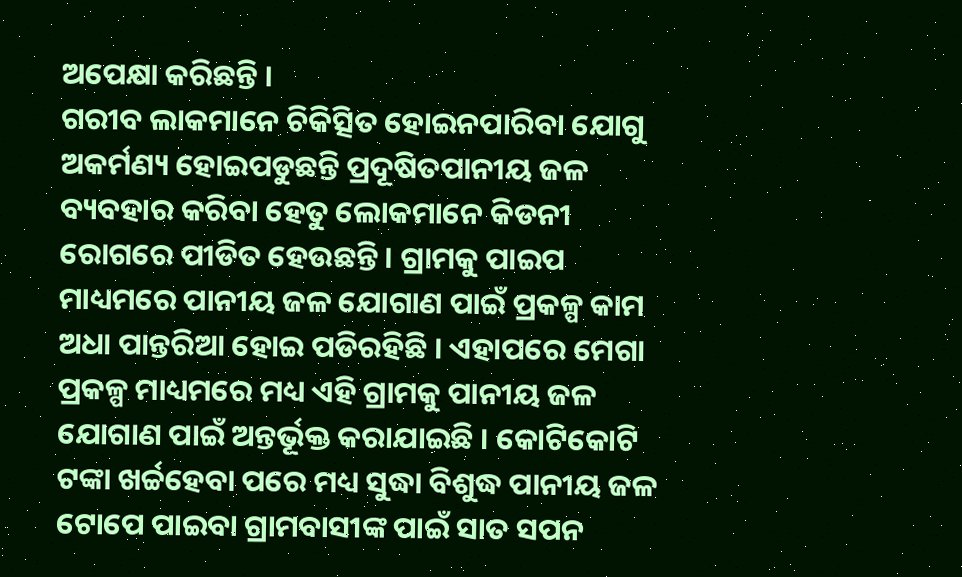ଅପେକ୍ଷା କରିଛନ୍ତି ।
ଗରୀବ ଲାକମାନେ ଚିକିତ୍ସିତ ହୋଇନପାରିବା ଯୋଗୁ ଅକର୍ମଣ୍ୟ ହୋଇପଡୁଛନ୍ତି ପ୍ରଦୂଷିତପାନୀୟ ଜଳ ବ୍ୟବହାର କରିବା ହେତୁ ଲୋକମାନେ କିଡନୀ ରୋଗରେ ପୀଡିତ ହେଉଛନ୍ତି । ଗ୍ରାମକୁ ପାଇପ ମାଧ୍ୟମରେ ପାନୀୟ ଜଳ ଯୋଗାଣ ପାଇଁ ପ୍ରକଳ୍ପ କାମ ଅଧା ପାନ୍ତରିଆ ହୋଇ ପଡିରହିଛି । ଏହାପରେ ମେଗା ପ୍ରକଳ୍ପ ମାଧ୍ୟମରେ ମଧ୍ୟ ଏହି ଗ୍ରାମକୁ ପାନୀୟ ଜଳ ଯୋଗାଣ ପାଇଁ ଅନ୍ତର୍ଭୂକ୍ତ କରାଯାଇଛି । କୋଟିକୋଟି ଟଙ୍କା ଖର୍ଚ୍ଚହେବା ପରେ ମଧ୍ୟ ସୁଦ୍ଧା ବିଶୁଦ୍ଧ ପାନୀୟ ଜଳ ଟୋପେ ପାଇବା ଗ୍ରାମବାସୀଙ୍କ ପାଇଁ ସାତ ସପନ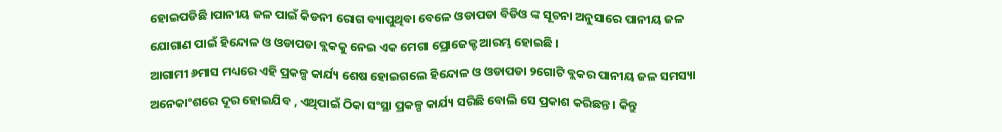ହୋଇପଡିଛି ।ପାନୀୟ ଜଳ ପାଇଁ କିଡନୀ ରୋଗ ବ୍ୟାପୁଥିବା ବେଳେ ଓଡାପଡା ବିଡିଓ ଙ୍କ ସୂଚନା ଅନୁସାରେ ପାନୀୟ ଜଳ ଯୋଗାଣ ପାଇଁ ହିନ୍ଦୋଳ ଓ ଓଡାପଡା ବ୍ଲକକୁ ନେଇ ଏକ ମେଗା ପ୍ରୋଜେକ୍ଟ ଆରମ୍ଭ ହୋଇଛି ।
ଆଗାମୀ ୬ମାସ ମଧ୍ୟରେ ଏହି ପ୍ରକଳ୍ପ କାର୍ଯ୍ୟ ଶେଷ ହୋଇଗଲେ ହିନ୍ଦୋଳ ଓ ଓଡାପଡା ୨ଗୋଟି ବ୍ଲକର ପାନୀୟ ଜଳ ସମସ୍ୟା ଅନେକାଂଶରେ ଦୂର ହୋଇଯିବ , ଏଥିପାଇଁ ଠିକା ସଂସ୍ଥା ପ୍ରକଳ୍ପ କାର୍ଯ୍ୟ ସରିଛି ବୋଲି ସେ ପ୍ରକାଶ କରିଛନ୍ତ । କିନ୍ତୁ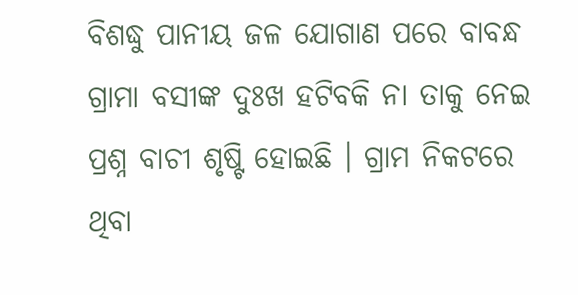ବିଶଦ୍ଧୁ ପାନୀୟ ଜଳ ଯୋଗାଣ ପରେ ବାବନ୍ଧ ଗ୍ରାମା ବସୀଙ୍କ ଦୁଃଖ ହଟିବକି ନା ତାକୁ ନେଇ ପ୍ରଶ୍ନ ବାଚୀ ଶୃଷ୍ଟି ହୋଇଛି । ଗ୍ରାମ ନିକଟରେ ଥିବା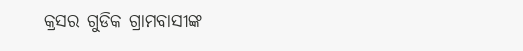କ୍ରସର ଗୁଡିକ ଗ୍ରାମବାସୀଙ୍କ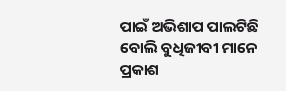ପାଇଁ ଅଭିଶାପ ପାଲଟିଛି ବୋଲି ବୁଧିଜୀବୀ ମାନେ ପ୍ରକାଶ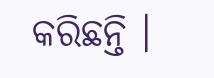କରିଛନ୍ତି ।